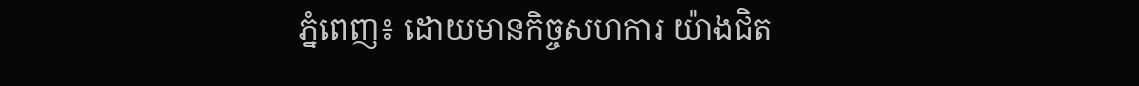ភ្នំពេញ៖ ដោយមានកិច្ចសហការ យ៉ាងជិត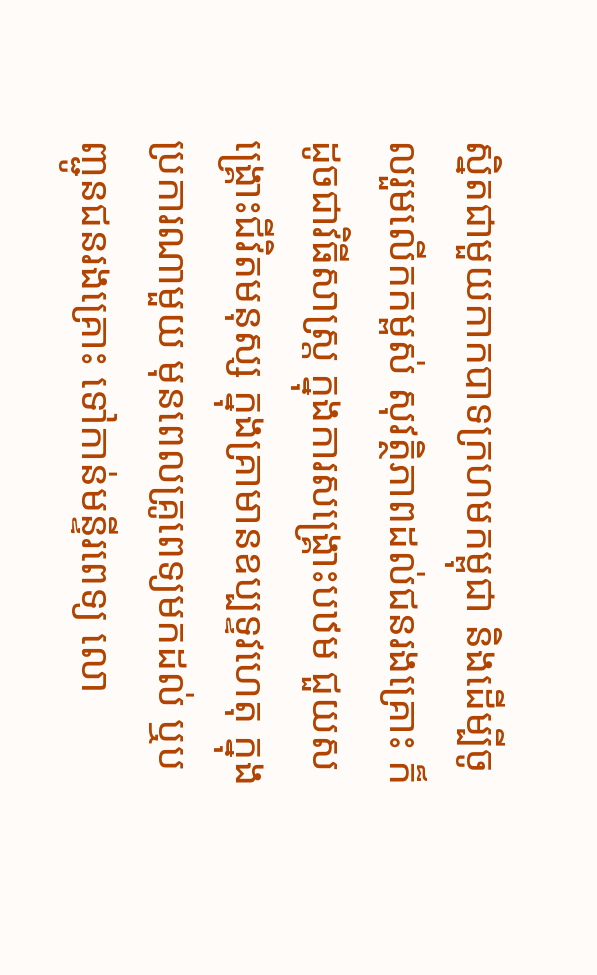ស្និតជាមួយកាកបាទក្រហមកម្ពុជា និងដើម្បីចូលរួមលើកកម្ពស់ សុវត្ថិភាពដល់ជនរងគ្រោះ ក៏ដូចជាវិធីសាស្រ្ត ក្នុងការសង្រ្គោះបឋម ជួយសង្រ្គោះជីវិតមនុស្ស ក្នុងគ្រាមានឧប្បទ្ទវហេតុ ក្នុងប្រការណាមួយ មុនពេលគ្រូពេទ្យមកដល់ ឬបញ្ជូនជនរងគ្រោះ ទៅកាន់មន្ទីរពេទ្យ លោ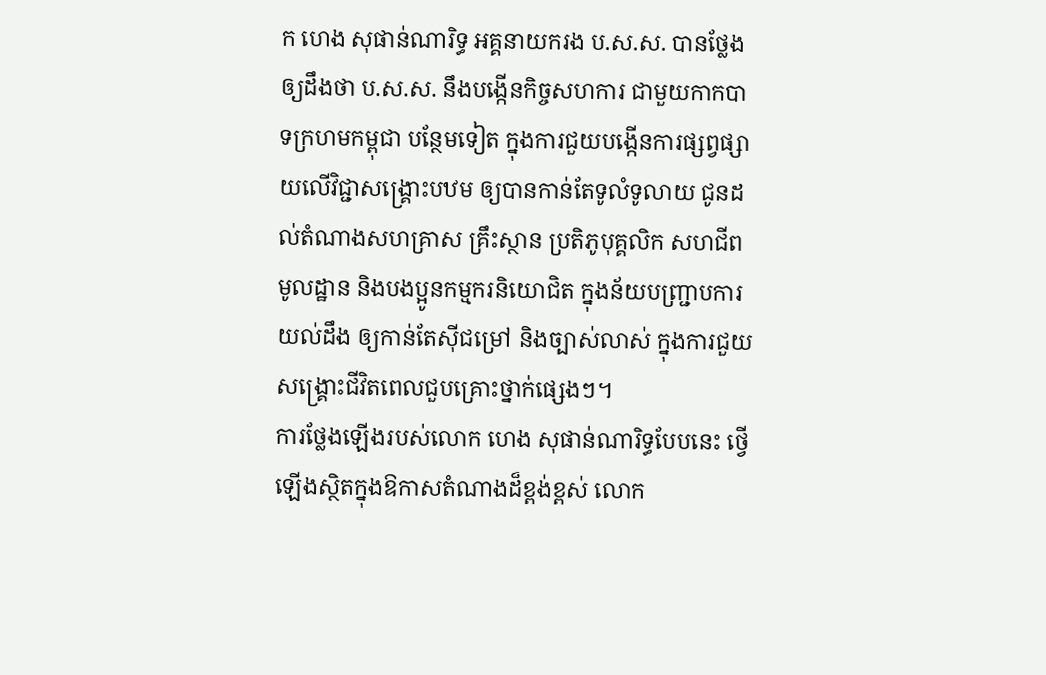ក ហេង សុផាន់ណារិទ្ធ អគ្គនាយករង ប.ស.ស. បានថ្លែងឲ្យដឹងថា ប.ស.ស. នឹងបង្កើនកិច្ចសហការ ជាមួយកាកបាទក្រហមកម្ពុជា បន្ថែមទៀត ក្នុងការជួយបង្កើនការផ្សព្វផ្សាយលើវិជ្ជាសង្រ្គោះបឋម ឲ្យបានកាន់តែទូលំទូលាយ ជូនដល់តំណាងសហគ្រាស គ្រឹះស្ថាន ប្រតិភូបុគ្គលិក សហជីពមូលដ្ឋាន និងបងប្អូនកម្មករនិយោជិត ក្នុងន័យបញ្ជ្រាបការយល់ដឹង ឲ្យកាន់តែស៊ីជម្រៅ និងច្បាស់លាស់ ក្នុងការជួយសង្គ្រោះជីវិតពេលជួបគ្រោះថ្នាក់ផ្សេងៗ។
ការថ្លែងឡើងរបស់លោក ហេង សុផាន់ណារិទ្ធបែបនេះ ថ្វើឡើងស្ថិតក្នុងឱកាសតំណាងដ៏ខ្ពង់ខ្ពស់ លោក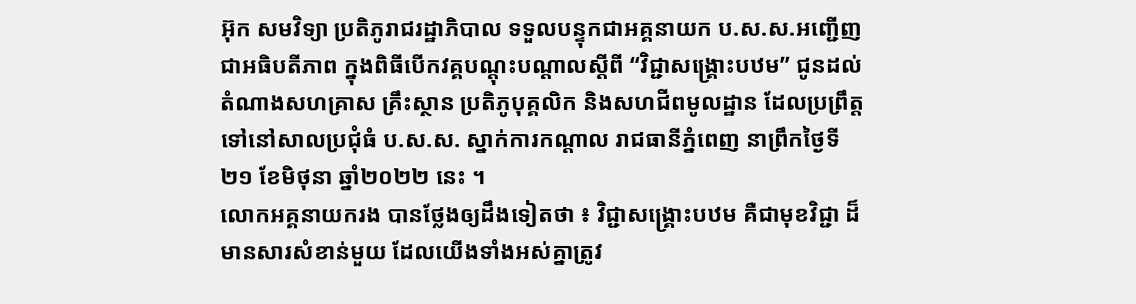អ៊ុក សមវិទ្យា ប្រតិភូរាជរដ្ឋាភិបាល ទទួលបន្ទុកជាអគ្គនាយក ប.ស.ស.អញ្ជើញជាអធិបតីភាព ក្នុងពិធីបើកវគ្គបណ្ដុះបណ្ដាលស្ដីពី “វិជ្ជាសង្រ្គោះបឋម” ជូនដល់តំណាងសហគ្រាស គ្រឹះស្ថាន ប្រតិភូបុគ្គលិក និងសហជីពមូលដ្ឋាន ដែលប្រព្រឹត្តទៅនៅសាលប្រជុំធំ ប.ស.ស. ស្នាក់ការកណ្តាល រាជធានីភ្នំពេញ នាព្រឹកថ្ងៃទី២១ ខែមិថុនា ឆ្នាំ២០២២ នេះ ។
លោកអគ្គនាយករង បានថ្លែងឲ្យដឹងទៀតថា ៖ វិជ្ជាសង្គ្រោះបឋម គឺជាមុខវិជ្ជា ដ៏មានសារសំខាន់មួយ ដែលយើងទាំងអស់គ្នាត្រូវ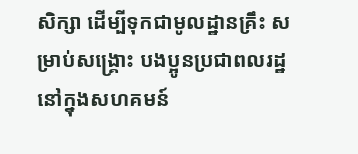សិក្សា ដើម្បីទុកជាមូលដ្ឋានគ្រឹះ សម្រាប់សង្គ្រោះ បងប្អូនប្រជាពលរដ្ឋ នៅក្នុងសហគមន៍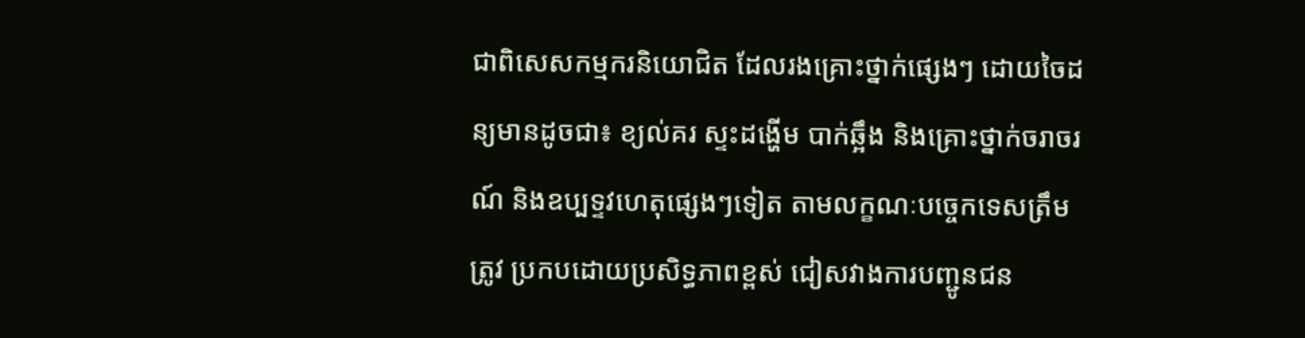ជាពិសេសកម្មករនិយោជិត ដែលរងគ្រោះថ្នាក់ផ្សេងៗ ដោយចៃដន្យមានដូចជា៖ ខ្យល់គរ ស្ទះដង្ហើម បាក់ឆ្អឹង និងគ្រោះថ្នាក់ចរាចរណ៍ និងឧប្បទ្ទវហេតុផ្សេងៗទៀត តាមលក្ខណៈបច្ចេកទេសត្រឹមត្រូវ ប្រកបដោយប្រសិទ្ធភាពខ្ពស់ ជៀសវាងការបញ្ជូនជន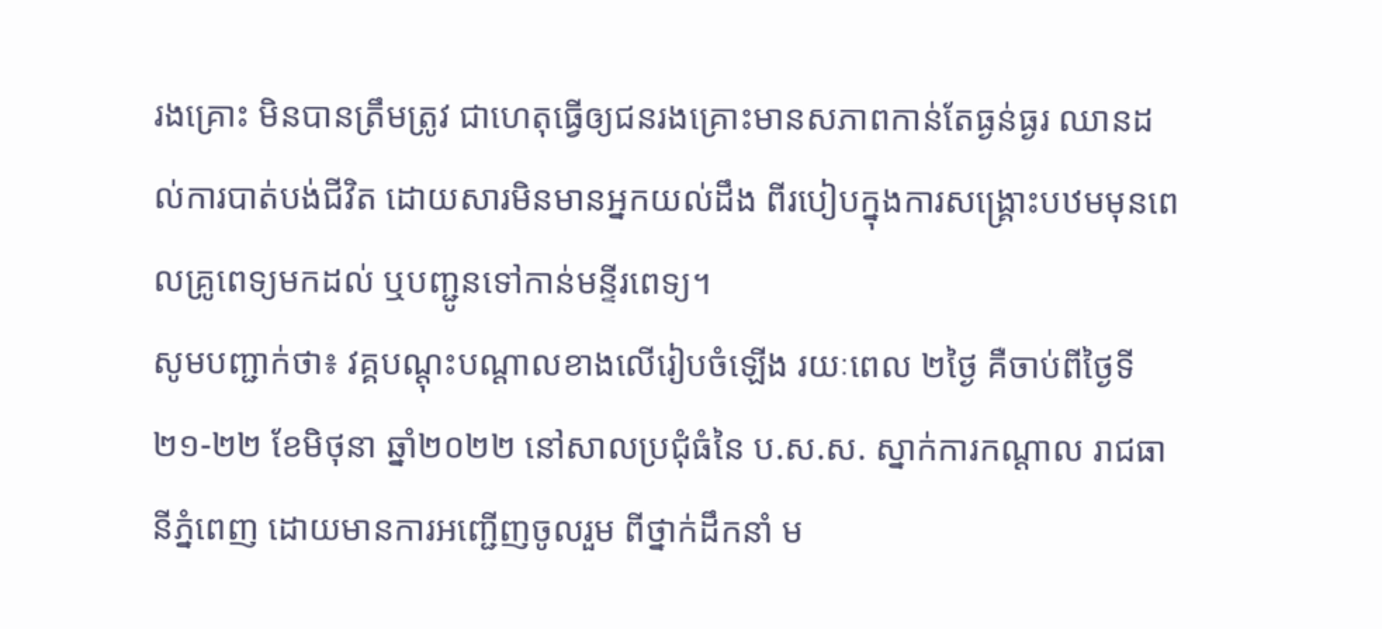រងគ្រោះ មិនបានត្រឹមត្រូវ ជាហេតុធ្វើឲ្យជនរងគ្រោះមានសភាពកាន់តែធ្ងន់ធ្ងរ ឈានដល់ការបាត់បង់ជីវិត ដោយសារមិនមានអ្នកយល់ដឹង ពីរបៀបក្នុងការសង្រ្គោះបឋមមុនពេលគ្រូពេទ្យមកដល់ ឬបញ្ជូនទៅកាន់មន្ទីរពេទ្យ។
សូមបញ្ជាក់ថា៖ វគ្គបណ្ដុះបណ្ដាលខាងលើរៀបចំឡើង រយៈពេល ២ថ្ងៃ គឺចាប់ពីថ្ងៃទី២១-២២ ខែមិថុនា ឆ្នាំ២០២២ នៅសាលប្រជុំធំនៃ ប.ស.ស. ស្នាក់ការកណ្ដាល រាជធានីភ្នំពេញ ដោយមានការអញ្ជើញចូលរួម ពីថ្នាក់ដឹកនាំ ម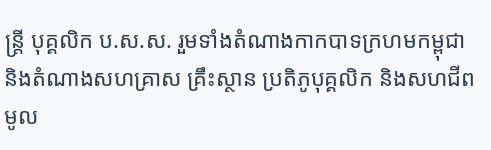ន្រ្តី បុគ្គលិក ប.ស.ស. រួមទាំងតំណាងកាកបាទក្រហមកម្ពុជា និងតំណាងសហគ្រាស គ្រឹះស្ថាន ប្រតិភូបុគ្គលិក និងសហជីពមូល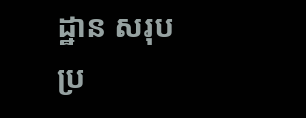ដ្ឋាន សរុបប្រ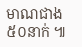មាណជាង ៥០នាក់ ៕